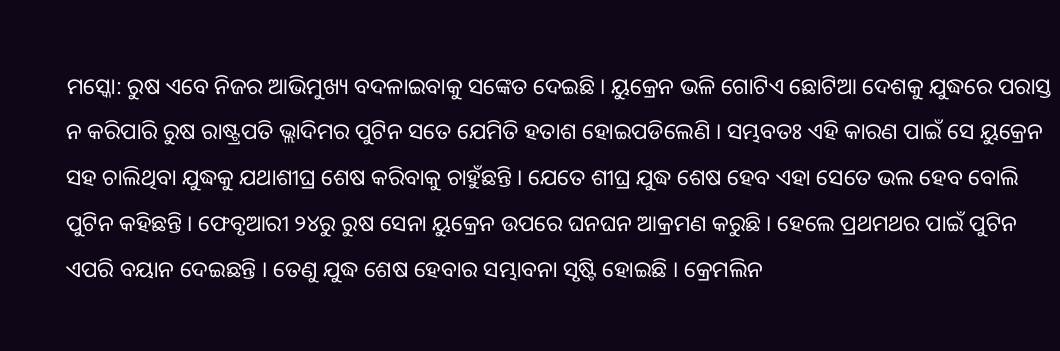ମସ୍କୋ: ରୁଷ ଏବେ ନିଜର ଆଭିମୁଖ୍ୟ ବଦଳାଇବାକୁ ସଙ୍କେତ ଦେଇଛି । ୟୁକ୍ରେନ ଭଳି ଗୋଟିଏ ଛୋଟିଆ ଦେଶକୁ ଯୁଦ୍ଧରେ ପରାସ୍ତ ନ କରିପାରି ରୁଷ ରାଷ୍ଟ୍ରପତି ଭ୍ଲାଦିମର ପୁଟିନ ସତେ ଯେମିତି ହତାଶ ହୋଇପଡିଲେଣି । ସମ୍ଭବତଃ ଏହି କାରଣ ପାଇଁ ସେ ୟୁକ୍ରେନ ସହ ଚାଲିଥିବା ଯୁଦ୍ଧକୁ ଯଥାଶୀଘ୍ର ଶେଷ କରିବାକୁ ଚାହୁଁଛନ୍ତି । ଯେତେ ଶୀଘ୍ର ଯୁଦ୍ଧ ଶେଷ ହେବ ଏହା ସେତେ ଭଲ ହେବ ବୋଲି ପୁଟିନ କହିଛନ୍ତି । ଫେବୃଆରୀ ୨୪ରୁ ରୁଷ ସେନା ୟୁକ୍ରେନ ଉପରେ ଘନଘନ ଆକ୍ରମଣ କରୁଛି । ହେଲେ ପ୍ରଥମଥର ପାଇଁ ପୁଟିନ ଏପରି ବୟାନ ଦେଇଛନ୍ତି । ତେଣୁ ଯୁଦ୍ଧ ଶେଷ ହେବାର ସମ୍ଭାବନା ସୃଷ୍ଟି ହୋଇଛି । କ୍ରେମଲିନ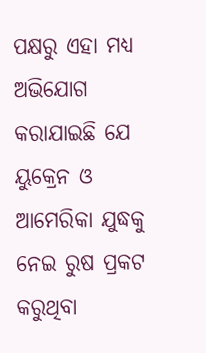ପକ୍ଷରୁ ଏହା ମଧ୍ୟ ଅଭିଯୋଗ କରାଯାଇଛି ଯେ ୟୁକ୍ରେନ ଓ ଆମେରିକା ଯୁଦ୍ଧକୁ ନେଇ ରୁଷ ପ୍ରକଟ କରୁଥିବା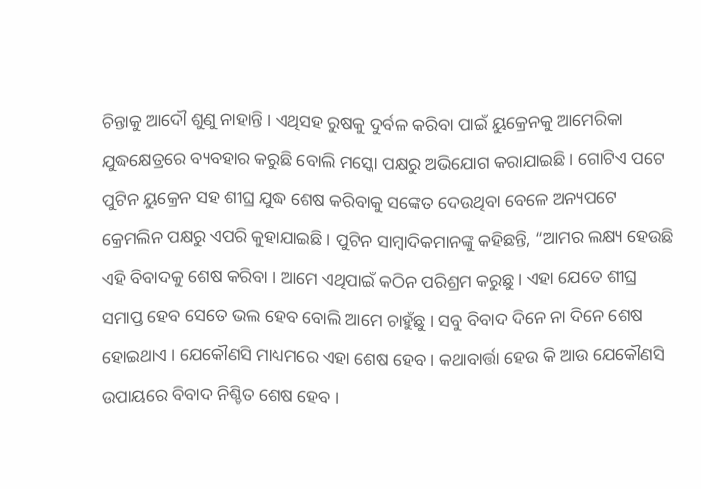ଚିନ୍ତାକୁ ଆଦୌ ଶୁଣୁ ନାହାନ୍ତି । ଏଥିସହ ରୁଷକୁ ଦୁର୍ବଳ କରିବା ପାଇଁ ୟୁକ୍ରେନକୁ ଆମେରିକା ଯୁଦ୍ଧକ୍ଷେତ୍ରରେ ବ୍ୟବହାର କରୁଛି ବୋଲି ମସ୍କୋ ପକ୍ଷରୁ ଅଭିଯୋଗ କରାଯାଇଛି । ଗୋଟିଏ ପଟେ ପୁଟିନ ୟୁକ୍ରେନ ସହ ଶୀଘ୍ର ଯୁଦ୍ଧ ଶେଷ କରିବାକୁ ସଙ୍କେତ ଦେଉଥିବା ବେଳେ ଅନ୍ୟପଟେ କ୍ରେମଲିନ ପକ୍ଷରୁ ଏପରି କୁହାଯାଇଛି । ପୁଟିନ ସାମ୍ବାଦିକମାନଙ୍କୁ କହିଛନ୍ତି, “ଆମର ଲକ୍ଷ୍ୟ ହେଉଛି ଏହି ବିବାଦକୁ ଶେଷ କରିବା । ଆମେ ଏଥିପାଇଁ କଠିନ ପରିଶ୍ରମ କରୁଛୁ । ଏହା ଯେତେ ଶୀଘ୍ର ସମାପ୍ତ ହେବ ସେତେ ଭଲ ହେବ ବୋଲି ଆମେ ଚାହୁଁଛୁ । ସବୁ ବିବାଦ ଦିନେ ନା ଦିନେ ଶେଷ ହୋଇଥାଏ । ଯେକୌଣସି ମାଧ୍ୟମରେ ଏହା ଶେଷ ହେବ । କଥାବାର୍ତ୍ତା ହେଉ କି ଆଉ ଯେକୌଣସି ଉପାୟରେ ବିବାଦ ନିଶ୍ଚିତ ଶେଷ ହେବ ।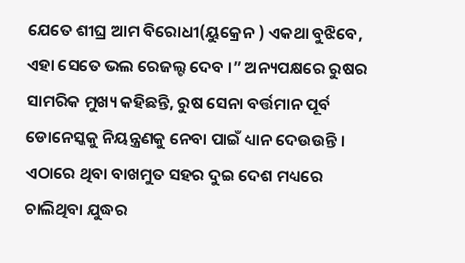ଯେତେ ଶୀଘ୍ର ଆମ ବିରୋଧୀ(ୟୁକ୍ରେନ ) ଏକଥା ବୁଝିବେ, ଏହା ସେତେ ଭଲ ରେଜଲ୍ଟ ଦେବ ।” ଅନ୍ୟପକ୍ଷରେ ରୁଷର ସାମରିକ ମୁଖ୍ୟ କହିଛନ୍ତି, ରୁଷ ସେନା ବର୍ତ୍ତମାନ ପୂର୍ବ ଡୋନେସ୍କକୁ ନିୟନ୍ତ୍ରଣକୁ ନେବା ପାଇଁ ଧ୍ୟାନ ଦେଉଉନ୍ତି । ଏଠାରେ ଥିବା ବାଖମୁତ ସହର ଦୁଇ ଦେଶ ମଧ୍ୟରେ ଚାଲିଥିବା ଯୁଦ୍ଧର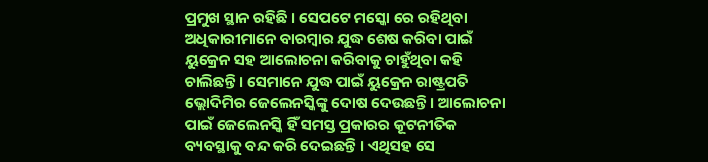ପ୍ରମୁଖ ସ୍ଥାନ ରହିଛି । ସେପଟେ ମସ୍କୋ ରେ ରହିଥିବା ଅଧିକାରୀମାନେ ବାରମ୍ବାର ଯୁଦ୍ଧ ଶେଷ କରିବା ପାଇଁ ୟୁକ୍ରେନ ସହ ଆଲୋଚନା କରିବାକୁ ଚାହୁଁଥିବା କହି ଚାଲିଛନ୍ତି । ସେମାନେ ଯୁଦ୍ଧ ପାଇଁ ୟୁକ୍ରେନ ରାଷ୍ଟ୍ରପତି ଭ୍ଲୋଦିମିର ଜେଲେନସ୍କିଙ୍କୁ ଦୋଷ ଦେଉଛନ୍ତି । ଆଲୋଚନା ପାଇଁ ଜେଲେନସ୍କି ହିଁ ସମସ୍ତ ପ୍ରକାରର କୂଟନୀତିକ ବ୍ୟବସ୍ଥାକୁ ବନ୍ଦ କରି ଦେଇଛନ୍ତି । ଏଥିସହ ସେ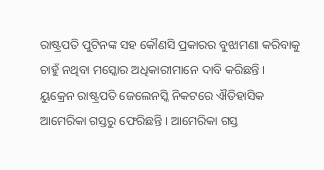ରାଷ୍ଟ୍ରପତି ପୁଟିନଙ୍କ ସହ କୌଣସି ପ୍ରକାରର ବୁଝାମଣା କରିବାକୁ ଚାହୁଁ ନଥିବା ମସ୍କୋର ଅଧିକାରୀମାନେ ଦାବି କରିଛନ୍ତି । ୟୁକ୍ରେନ ରାଷ୍ଟ୍ରପତି ଜେଲେନସ୍କି ନିକଟରେ ଐତିହାସିକ ଆମେରିକା ଗସ୍ତରୁ ଫେରିଛନ୍ତି । ଆମେରିକା ଗସ୍ତ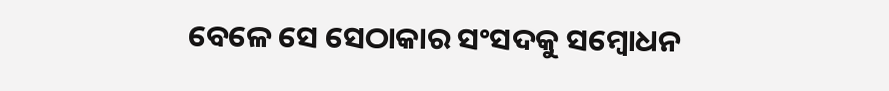ବେଳେ ସେ ସେଠାକାର ସଂସଦକୁ ସମ୍ବୋଧନ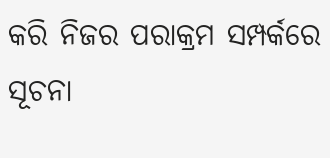କରି ନିଜର ପରାକ୍ରମ ସମ୍ପର୍କରେ ସୂଚନା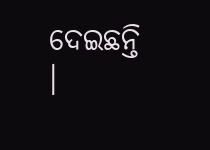ଦେଇଛନ୍ତି ।